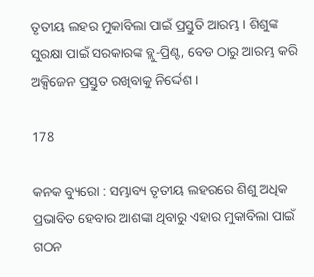ତୃତୀୟ ଲହର ମୁକାବିଲା ପାଇଁ ପ୍ରସ୍ତୁତି ଆରମ୍ଭ । ଶିଶୁଙ୍କ ସୁରକ୍ଷା ପାଇଁ ସରକାରଙ୍କ ବ୍ଲୁ-ପ୍ରିଣ୍ଟ, ବେଡ ଠାରୁ ଆରମ୍ଭ କରି ଅକ୍ସିଜେନ ପ୍ରସ୍ତୁତ ରଖିବାକୁ ନିର୍ଦ୍ଦେଶ ।

178

କନକ ବ୍ୟୁରୋ : ସମ୍ଭାବ୍ୟ ତୃତୀୟ ଲହରରେ ଶିଶୁ ଅଧିକ ପ୍ରଭାବିତ ହେବାର ଆଶଙ୍କା ଥିବାରୁ ଏହାର ମୁକାବିଲା ପାଇଁ ଗଠନ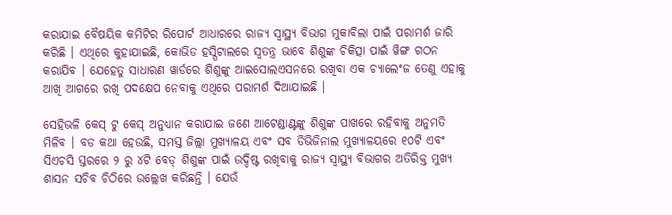କରାଯାଇ ବୈଷୟିକ କମିଟିର ରିପୋର୍ଟ ଆଧାରରେ ରାଜ୍ୟ ସ୍ୱାସ୍ଥ୍ୟ ବିଭାଗ ମୁକାବିଲା ପାଇଁ ପରାମର୍ଶ ଜାରି କରିଛି । ଏଥିରେ କୁହାଯାଇଛି, କୋଭିଡ ହସ୍ପିଟାଲରେ ସ୍ୱତନ୍ତ୍ର ଭାବେ ଶିଶୁଙ୍କ ଚିକିତ୍ସା ପାଇଁ ୱିଙ୍ଗ ଗଠନ କରାଯିବ । ଯେହେତୁ ସାଧାରଣ ୱାର୍ଡରେ ଶିଶୁଙ୍କୁ ଆଇସୋଲଏସନରେ ରଖିବା ଏକ ଚ୍ୟାଲେଂଜ ତେଣୁ ଏହାକୁ ଆଖି ଆଗରେ ରଖି ପଦକ୍ଷେପ ନେବାକୁ ଏଥିରେ ପରାମର୍ଶ ଦିଆଯାଇଛି ।

ସେହିଭଳି କେସ୍ ଟୁ କେସ୍ ଅନୁଧ୍ୟାନ କରାଯାଇ ଜଣେ ଆଟେଣ୍ଡାଣ୍ଟଙ୍କୁ ଶିଶୁଙ୍କ ପାଖରେ ରହିବାକୁ ଅନୁମତି ମିଳିବ । ବଡ କଥା ହେଉଛି, ସମସ୍ତ ଜିଲ୍ଲା ମୁଖ୍ୟାଳୟ ଏବଂ ସବ ଡିଭିଜିନାଲ ମୁଖ୍ୟାଳୟରେ ୧୦ଟି ଏବଂ ସିଏଚସି ସ୍ତରରେ ୨ ରୁ ୪ଟି ବେଡ୍ ଶିଶୁଙ୍କ ପାଇଁ ଉଦ୍ଦିଷ୍ଟ ରଖିବାକୁ ରାଜ୍ୟ ସ୍ୱାସ୍ଥ୍ୟ ବିଭାଗର ଅତିରିକ୍ତ ମୁଖ୍ୟ ଶାସନ ସଚିବ ଚିଠିରେ ଉଲ୍ଲେଖ କରିଛନ୍ତି । ଯେଉଁ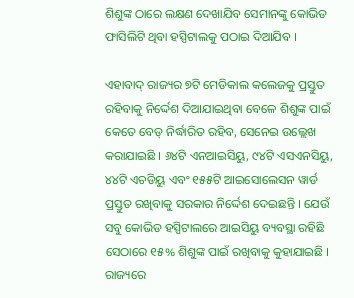ଶିଶୁଙ୍କ ଠାରେ ଲକ୍ଷଣ ଦେଖାଯିବ ସେମାନଙ୍କୁ କୋଭିଡ ଫାସିଲିଟି ଥିବା ହସ୍ପିଟାଲକୁ ପଠାଇ ଦିଆଯିବ ।

ଏହାବାଦ୍ ରାଜ୍ୟର ୭ଟି ମେଡିକାଲ କଲେଜକୁ ପ୍ରସ୍ତୁତ ରହିବାକୁ ନିର୍ଦ୍ଦେଶ ଦିଆଯାଇଥିବା ବେଳେ ଶିଶୁଙ୍କ ପାଇଁ କେତେ ବେଡ୍ ନିର୍ଦ୍ଧାରିତ ରହିବ, ସେନେଇ ଉଲ୍ଲେଖ କରାଯାଇଛି । ୬୪ଟି ଏନଆଇସିୟୁ, ୯୪ଟି ଏସଏନସିୟୁ, ୪୪ଟି ଏଚଡିୟୁ ଏବଂ ୧୫୫ଟି ଆଇସୋଲେସନ ୱାର୍ଡ ପ୍ରସ୍ତୁତ ରଖିବାକୁ ସରକାର ନିର୍ଦ୍ଦେଶ ଦେଇଛନ୍ତି । ଯେଉଁ ସବୁ କୋଭିଡ ହସ୍ପିଟାଲରେ ଆଇସିୟୁ ବ୍ୟବସ୍ଥା ରହିଛି ସେଠାରେ ୧୫% ଶିଶୁଙ୍କ ପାଇଁ ରଖିବାକୁ କୁହାଯାଇଛି । ରାଜ୍ୟରେ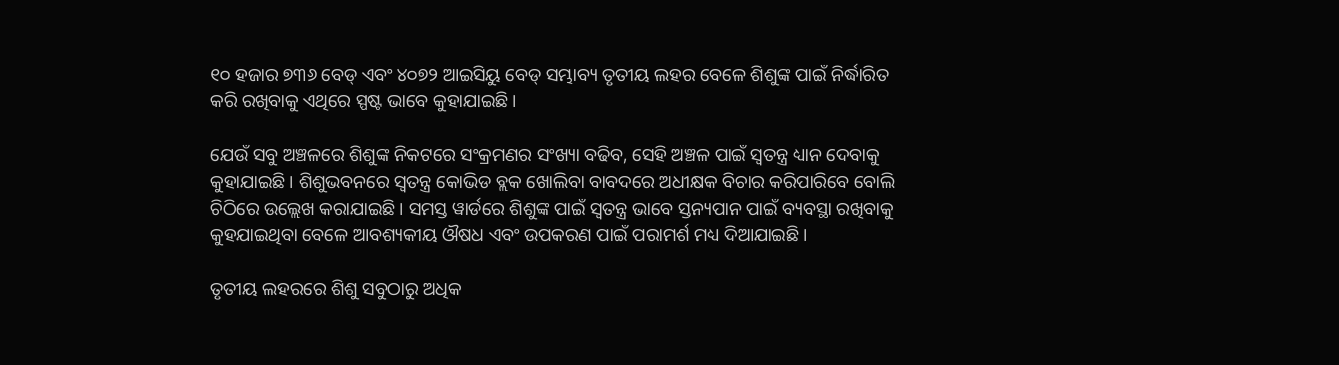୧୦ ହଜାର ୭୩୬ ବେଡ୍ ଏବଂ ୪୦୭୨ ଆଇସିୟୁ ବେଡ୍ ସମ୍ଭାବ୍ୟ ତୃତୀୟ ଲହର ବେଳେ ଶିଶୁଙ୍କ ପାଇଁ ନିର୍ଦ୍ଧାରିତ କରି ରଖିବାକୁ ଏଥିରେ ସ୍ପଷ୍ଟ ଭାବେ କୁହାଯାଇଛି ।

ଯେଉଁ ସବୁ ଅଞ୍ଚଳରେ ଶିଶୁଙ୍କ ନିକଟରେ ସଂକ୍ରମଣର ସଂଖ୍ୟା ବଢିବ, ସେହି ଅଞ୍ଚଳ ପାଇଁ ସ୍ୱତନ୍ତ୍ର ଧ୍ୟାନ ଦେବାକୁ କୁହାଯାଇଛି । ଶିଶୁଭବନରେ ସ୍ୱତନ୍ତ୍ର କୋଭିଡ ବ୍ଲକ ଖୋଲିବା ବାବଦରେ ଅଧୀକ୍ଷକ ବିଚାର କରିପାରିବେ ବୋଲି ଚିଠିରେ ଉଲ୍ଲେଖ କରାଯାଇଛି । ସମସ୍ତ ୱାର୍ଡରେ ଶିଶୁଙ୍କ ପାଇଁ ସ୍ୱତନ୍ତ୍ର ଭାବେ ସ୍ତନ୍ୟପାନ ପାଇଁ ବ୍ୟବସ୍ଥା ରଖିବାକୁ କୁହଯାଇଥିବା ବେଳେ ଆବଶ୍ୟକୀୟ ଔଷଧ ଏବଂ ଉପକରଣ ପାଇଁ ପରାମର୍ଶ ମଧ୍ୟ ଦିଆଯାଇଛି ।

ତୃତୀୟ ଲହରରେ ଶିଶୁ ସବୁଠାରୁ ଅଧିକ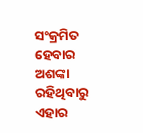ସଂକ୍ରମିତ ହେବାର ଅଶଙ୍କା ରହିଥିବାରୁ ଏହାର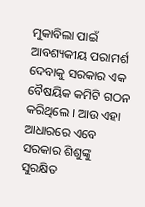ମୁକାବିଲା ପାଇଁ ଆବଶ୍ୟକୀୟ ପରାମର୍ଶ ଦେବାକୁ ସରକାର ଏକ ବୈଷୟିକ କମିଟି ଗଠନ କରିଥିଲେ । ଆଉ ଏହା ଆଧାରରେ ଏବେ ସରକାର ଶିଶୁଙ୍କୁ ସୁରକ୍ଷିତ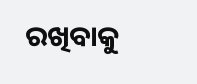ରଖିବାକୁ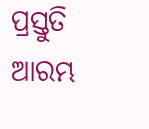ପ୍ରସ୍ତୁତି ଆରମ୍ଭ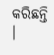କରିଛନ୍ତି ।